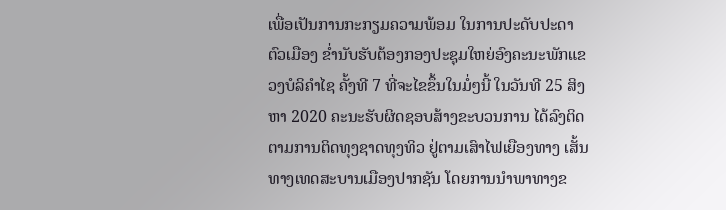ເພື່ອເປັນການກະກຽມຄວາມພ້ອມ ໃນການປະດັບປະດາຕົວເມືອງ ຂ່ຳນັບຮັບຕ້ອງກອງປະຊຸມໃຫຍ່ອົງຄະນະພັກແຂວງບໍລິຄຳໄຊ ຄັ້ງທີ 7 ທີ່ຈະໄຂຂຶ້ນໃນມໍ່ໆນີ້ ໃນວັນທີ 25 ສິງຫາ 2020 ຄະນະຮັບຜິດຊອບສ້າງຂະບວນການ ໄດ້ລົງຕິດຕາມການຕິດທຸງຊາດທຸງທິວ ຢູ່ຕາມເສົາໄຟເຍືອງທາງ ເສັ້ນທາງເທດສະບານເມືອງປາກຊັນ ໂດຍການນຳພາທາງຂ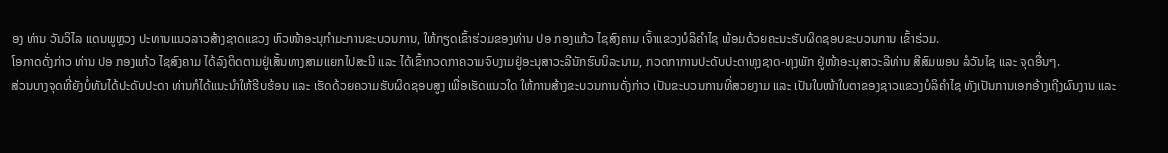ອງ ທ່ານ ວັນວິໄລ ແດນພູຫຼວງ ປະທານແນວລາວສ້າງຊາດແຂວງ ຫົວໜ້າອະນຸກຳມະການຂະບວນການ, ໃຫ້ກຽດເຂົ້າຮ່ວມຂອງທ່ານ ປອ ກອງແກ້ວ ໄຊສົງຄາມ ເຈົ້າແຂວງບໍລິຄຳໄຊ ພ້ອມດ້ວຍຄະນະຮັບຜິດຊອບຂະບວນການ ເຂົ້າຮ່ວມ.
ໂອກາດດັ່ງກ່າວ ທ່ານ ປອ ກອງແກ້ວ ໄຊສົງຄາມ ໄດ້ລົງຕິດຕາມຢູ່ເສັ້ນທາງສາມແຍກໄປສະນີ ແລະ ໄດ້ເຂົ້າກວດກາຄວາມຈົບງາມຢູ່ອະນຸສາວະລີນັກຮົບນິລະນາມ, ກວດກາການປະດັບປະດາທຸງຊາດ-ທຸງພັກ ຢູ່ໜ້າອະນຸສາວະລີທ່ານ ສີສົມພອນ ລໍວັນໄຊ ແລະ ຈຸດອື່ນໆ.
ສ່ວນບາງຈຸດທີ່ຍັງບໍ່ທັນໄດ້ປະດັບປະດາ ທ່ານກໍໄດ້ແນະນຳໃຫ້ຮີບຮ້ອນ ແລະ ເຮັດດ້ວຍຄວາມຮັບຜິດຊອບສູງ ເພື່ອເຮັດແນວໃດ ໃຫ້ການສ້າງຂະບວນການດັ່ງກ່າວ ເປັນຂະບວນການທີ່ສວຍງາມ ແລະ ເປັນໃບໜ້າໃບຕາຂອງຊາວແຂວງບໍລິຄຳໄຊ ທັງເປັນການເອກອ້າງເຖີງຜົນງານ ແລະ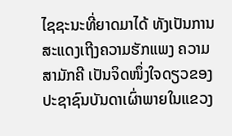ໄຊຊະນະທີ່ຍາດມາໄດ້ ທັງເປັນການສະແດງເຖີງຄວາມຮັກແພງ ຄວາມສາມັກຄີ ເປັນຈິດໜຶ່ງໃຈດຽວຂອງປະຊາຊົນບັນດາເຜົ່າພາຍໃນແຂວງ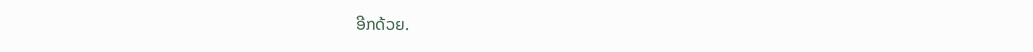ອີກດ້ວຍ.